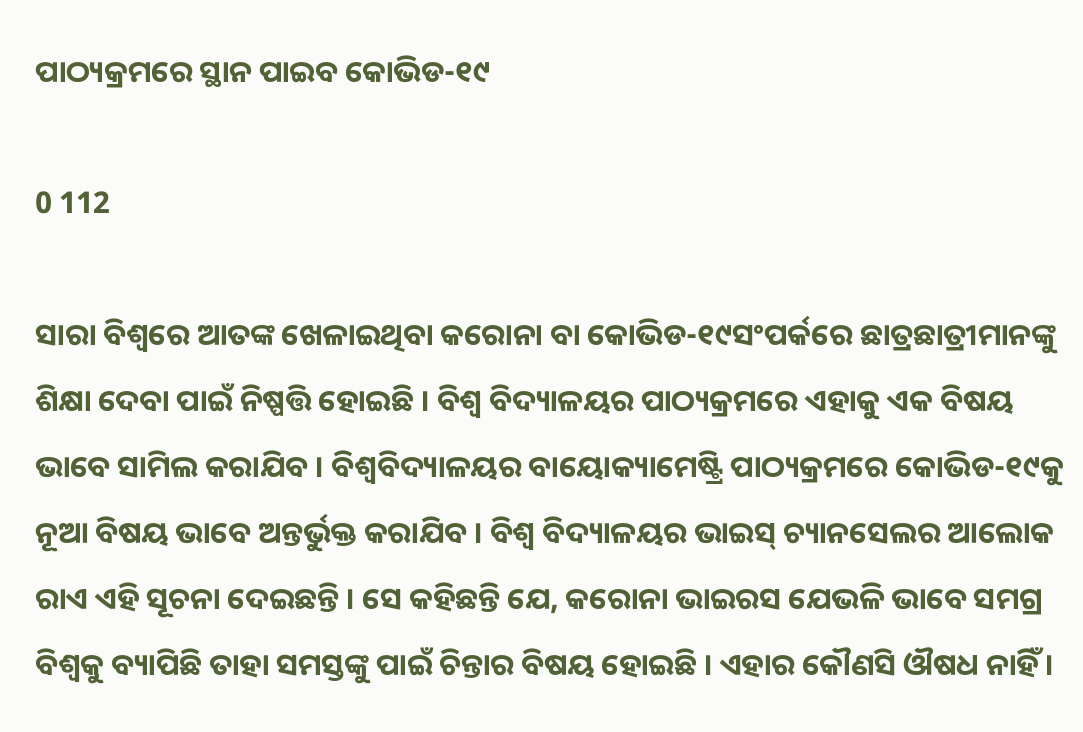ପାଠ୍ୟକ୍ରମରେ ସ୍ଥାନ ପାଇବ କୋଭିଡ-୧୯

0 112

ସାରା ବିଶ୍ୱରେ ଆତଙ୍କ ଖେଳାଇଥିବା କରୋନା ବା କୋଭିଡ-୧୯ସଂପର୍କରେ ଛାତ୍ରଛାତ୍ରୀମାନଙ୍କୁ ଶିକ୍ଷା ଦେବା ପାଇଁ ନିଷ୍ପତ୍ତି ହୋଇଛି । ବିଶ୍ୱ ବିଦ୍ୟାଳୟର ପାଠ୍ୟକ୍ରମରେ ଏହାକୁ ଏକ ବିଷୟ ଭାବେ ସାମିଲ କରାଯିବ । ବିଶ୍ୱବିଦ୍ୟାଳୟର ବାୟୋକ୍ୟାମେଷ୍ଟ୍ରି ପାଠ୍ୟକ୍ରମରେ କୋଭିଡ-୧୯କୁ ନୂଆ ବିଷୟ ଭାବେ ଅନ୍ତର୍ଭୁକ୍ତ କରାଯିବ । ବିଶ୍ୱ ବିଦ୍ୟାଳୟର ଭାଇସ୍ ଚ୍ୟାନସେଲର ଆଲୋକ ରାଏ ଏହି ସୂଚନା ଦେଇଛନ୍ତି । ସେ କହିଛନ୍ତି ଯେ, କରୋନା ଭାଇରସ ଯେଭଳି ଭାବେ ସମଗ୍ର ବିଶ୍ୱକୁ ବ୍ୟାପିଛି ତାହା ସମସ୍ତଙ୍କୁ ପାଇଁ ଚିନ୍ତାର ବିଷୟ ହୋଇଛି । ଏହାର କୌଣସି ଔଷଧ ନାହିଁ ।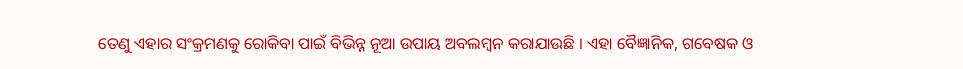ତେଣୁ ଏହାର ସଂକ୍ରମଣକୁ ରୋକିବା ପାଇଁ ବିଭିନ୍ନ ନୂଆ ଉପାୟ ଅବଲମ୍ବନ କରାଯାଉଛି । ଏହା ବୈଜ୍ଞାନିକ, ଗବେଷକ ଓ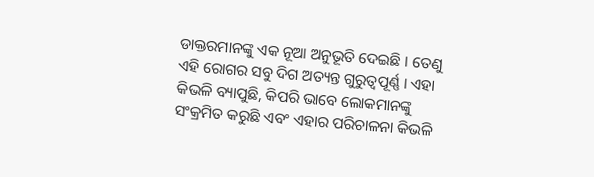ଡାକ୍ତରମାନଙ୍କୁ ଏକ ନୂଆ ଅନୁଭୂତି ଦେଇଛି । ତେଣୁ ଏହି ରୋଗର ସବୁ ଦିଗ ଅତ୍ୟନ୍ତ ଗୁରୁତ୍ୱପୂର୍ଣ୍ଣ । ଏହା କିଭଳି ବ୍ୟାପୁଛି, କିପରି ଭାବେ ଲୋକମାନଙ୍କୁ ସଂକ୍ରମିତ କରୁଛି ଏବଂ ଏହାର ପରିଚାଳନା କିଭଳି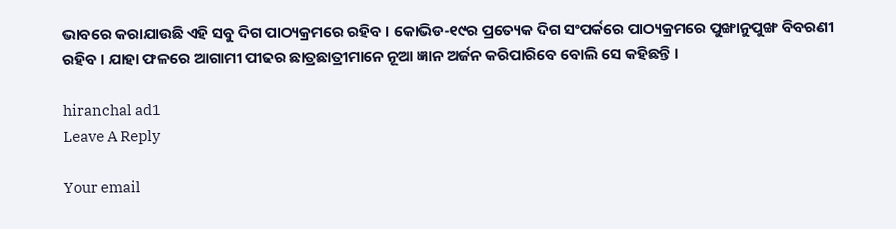ଭାବରେ କରାଯାଉଛି ଏହି ସବୁ ଦିଗ ପାଠ୍ୟକ୍ରମରେ ରହିବ । କୋଭିଡ-୧୯ର ପ୍ରତ୍ୟେକ ଦିଗ ସଂପର୍କରେ ପାଠ୍ୟକ୍ରମରେ ପୁଙ୍ଖାନୁପୁଙ୍ଖ ବିବରଣୀ ରହିବ । ଯାହା ଫଳରେ ଆଗାମୀ ପୀଢର ଛାତ୍ରଛାତ୍ରୀମାନେ ନୂଆ ଜ୍ଞାନ ଅର୍ଜନ କରିପାରିବେ ବୋଲି ସେ କହିଛନ୍ତି ।

hiranchal ad1
Leave A Reply

Your email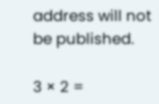address will not be published.

3 × 2 =